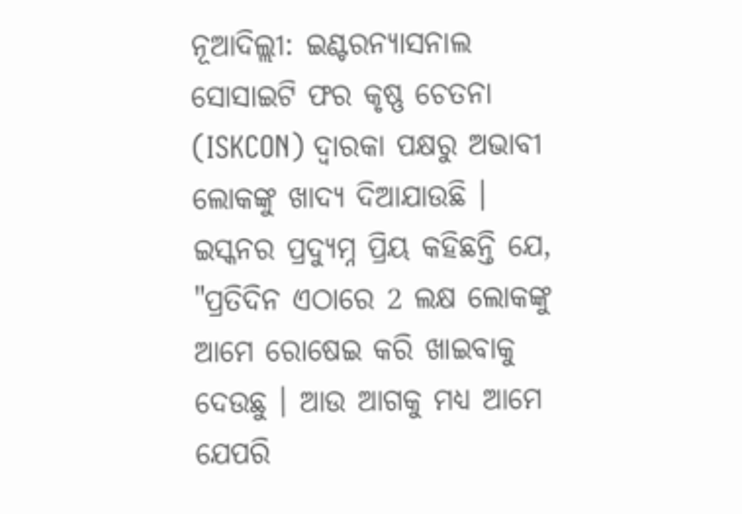ନୂଆଦିଲ୍ଲୀ: ଇଣ୍ଟରନ୍ୟାସନାଲ ସୋସାଇଟି ଫର କୃଷ୍ଣ ଚେତନା (ISKCON) ଦ୍ୱାରକା ପକ୍ଷରୁ ଅଭାବୀ ଲୋକଙ୍କୁ ଖାଦ୍ୟ ଦିଆଯାଉଛି । ଇସ୍କନର ପ୍ରଦ୍ୟୁମ୍ନ ପ୍ରିୟ କହିଛନ୍ତି ଯେ, "ପ୍ରତିଦିନ ଏଠାରେ 2 ଲକ୍ଷ ଲୋକଙ୍କୁ ଆମେ ରୋଷେଇ କରି ଖାଇବାକୁ ଦେଉଛୁ । ଆଉ ଆଗକୁ ମଧ୍ୟ ଆମେ ଯେପରି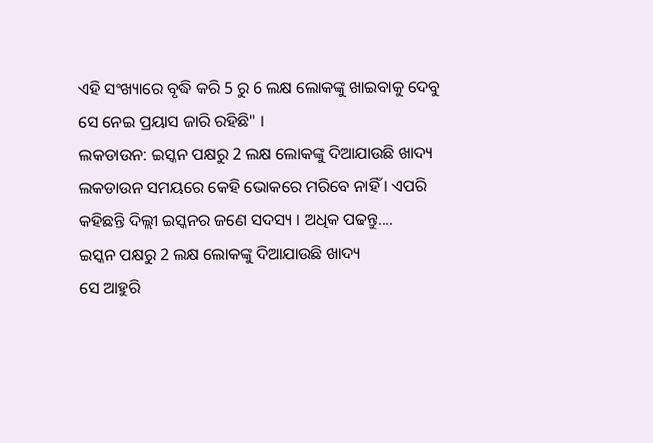ଏହି ସଂଖ୍ୟାରେ ବୃଦ୍ଧି କରି 5 ରୁ 6 ଲକ୍ଷ ଲୋକଙ୍କୁ ଖାଇବାକୁ ଦେବୁ ସେ ନେଇ ପ୍ରୟାସ ଜାରି ରହିଛି" ।
ଲକଡାଉନ: ଇସ୍କନ ପକ୍ଷରୁ 2 ଲକ୍ଷ ଲୋକଙ୍କୁ ଦିଆଯାଉଛି ଖାଦ୍ୟ
ଲକଡାଉନ ସମୟରେ କେହି ଭୋକରେ ମରିବେ ନାହିଁ । ଏପରି କହିଛନ୍ତି ଦିଲ୍ଲୀ ଇସ୍କନର ଜଣେ ସଦସ୍ୟ । ଅଧିକ ପଢନ୍ତୁ....
ଇସ୍କନ ପକ୍ଷରୁ 2 ଲକ୍ଷ ଲୋକଙ୍କୁ ଦିଆଯାଉଛି ଖାଦ୍ୟ
ସେ ଆହୁରି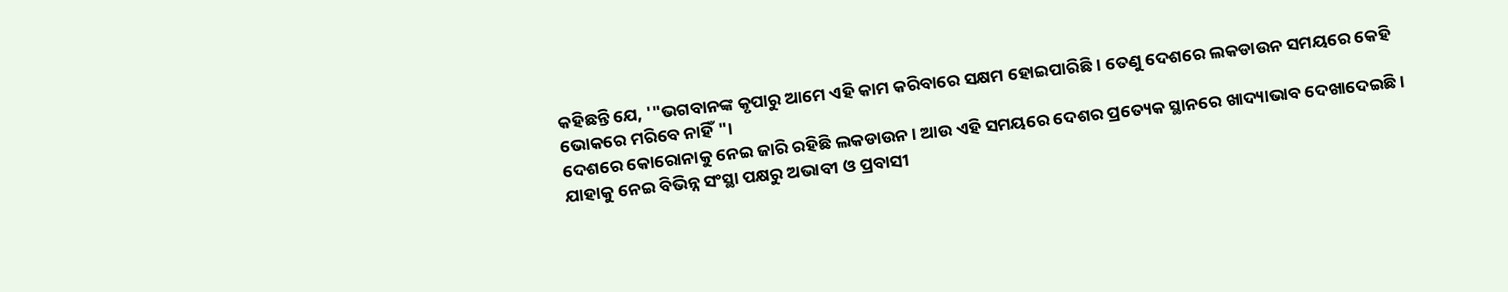କହିଛନ୍ତି ଯେ, '"ଭଗବାନଙ୍କ କୃପାରୁ ଆମେ ଏହି କାମ କରିବାରେ ସକ୍ଷମ ହୋଇପାରିଛି । ତେଣୁ ଦେଶରେ ଲକଡାଉନ ସମୟରେ କେହି ଭୋକରେ ମରିବେ ନାହିଁ "।
ଦେଶରେ କୋରୋନାକୁ ନେଇ ଜାରି ରହିଛି ଲକଡାଉନ । ଆଉ ଏହି ସମୟରେ ଦେଶର ପ୍ରତ୍ୟେକ ସ୍ଥାନରେ ଖାଦ୍ୟାଭାବ ଦେଖାଦେଇଛି । ଯାହାକୁ ନେଇ ବିଭିନ୍ନ ସଂସ୍ଥା ପକ୍ଷରୁ ଅଭାବୀ ଓ ପ୍ରବାସୀ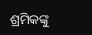ଶ୍ରମିକଙ୍କୁ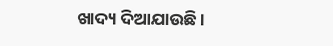ଖାଦ୍ୟ ଦିଆଯାଉଛି ।